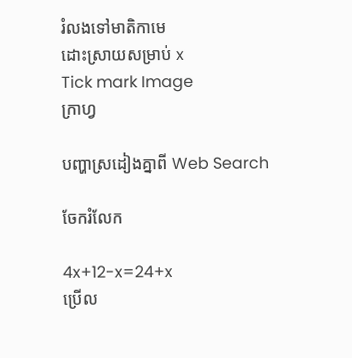រំលងទៅមាតិកាមេ
ដោះស្រាយសម្រាប់ x
Tick mark Image
ក្រាហ្វ

បញ្ហាស្រដៀងគ្នាពី Web Search

ចែករំលែក

4x+12-x=24+x
ប្រើល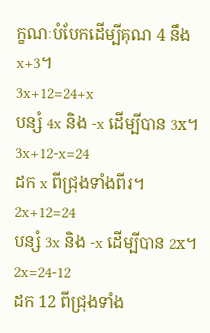ក្ខណៈបំបែកដើម្បីគុណ 4 នឹង x+3។
3x+12=24+x
បន្សំ 4x និង -x ដើម្បីបាន 3x។
3x+12-x=24
ដក x ពីជ្រុងទាំងពីរ។
2x+12=24
បន្សំ 3x និង -x ដើម្បីបាន 2x។
2x=24-12
ដក 12 ពីជ្រុងទាំង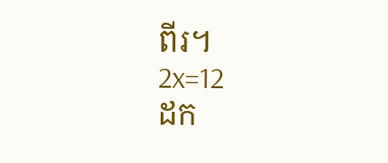ពីរ។
2x=12
ដក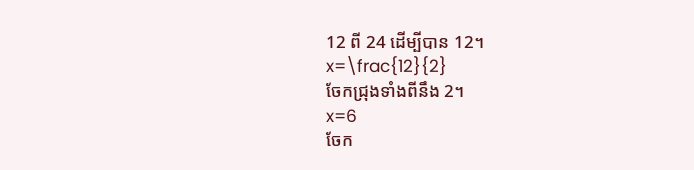12 ពី 24 ដើម្បីបាន 12។
x=\frac{12}{2}
ចែកជ្រុងទាំងពីនឹង 2។
x=6
ចែក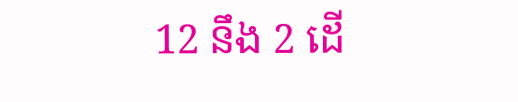12 នឹង 2 ដើ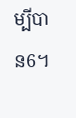ម្បីបាន6។